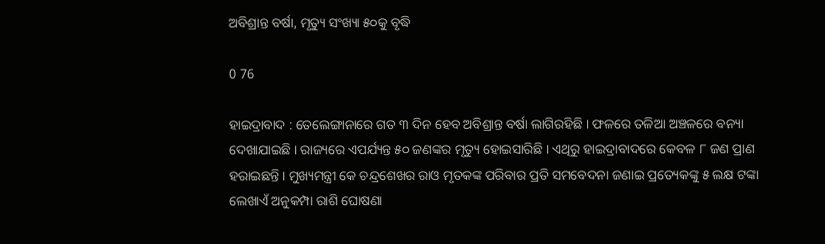ଅବିଶ୍ରାନ୍ତ ବର୍ଷା, ମୃତ୍ୟୁ ସଂଖ୍ୟା ୫୦କୁ ବୃଦ୍ଧି

0 76

ହାଇଦ୍ରାବାଦ : ତେଲେଙ୍ଗାନାରେ ଗତ ୩ ଦିନ ହେବ ଅବିଶ୍ରାନ୍ତ ବର୍ଷା ଲାଗିରହିଛି । ଫଳରେ ତଳିଆ ଅଞ୍ଚଳରେ ବନ୍ୟା ଦେଖାଯାଇଛି । ରାଜ୍ୟରେ ଏପର୍ଯ୍ୟନ୍ତ ୫୦ ଜଣଙ୍କର ମୃତ୍ୟୁ ହୋଇସାରିଛି । ଏଥିରୁ ହାଇଦ୍ରାବାଦରେ କେବଳ ୮ ଜଣ ପ୍ରାଣ ହରାଇଛନ୍ତି । ମୁଖ୍ୟମନ୍ତ୍ରୀ କେ ଚନ୍ଦ୍ରଶେଖର ରାଓ ମୃତକଙ୍କ ପରିବାର ପ୍ରତି ସମବେଦନା ଜଣାଇ ପ୍ରତ୍ୟେକଙ୍କୁ ୫ ଲକ୍ଷ ଟଙ୍କା ଲେଖାଏଁ ଅନୁକମ୍ପା ରାଶି ଘୋଷଣା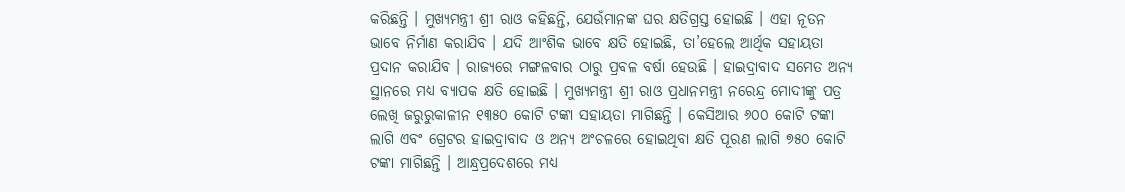କରିଛନ୍ତି । ମୁଖ୍ୟମନ୍ତ୍ରୀ ଶ୍ରୀ ରାଓ କହିଛନ୍ତି, ଯେଉଁମାନଙ୍କ ଘର କ୍ଷତିଗ୍ରସ୍ତ ହୋଇଛି । ଏହା ନୂତନ ଭାବେ ନିର୍ମାଣ କରାଯିବ । ଯଦି ଆଂଶିକ ଭାବେ କ୍ଷତି ହୋଇଛି, ତା’ହେଲେ ଆର୍ଥିକ ସହାୟତା ପ୍ରଦାନ କରାଯିବ । ରାଜ୍ୟରେ ମଙ୍ଗଳବାର ଠାରୁ ପ୍ରବଳ ବର୍ଷା ହେଉଛି । ହାଇଦ୍ରାବାଦ ସମେତ ଅନ୍ୟ ସ୍ଥାନରେ ମଧ୍ୟ ବ୍ୟାପକ କ୍ଷତି ହୋଇଛି । ମୁଖ୍ୟମନ୍ତ୍ରୀ ଶ୍ରୀ ରାଓ ପ୍ରଧାନମନ୍ତ୍ରୀ ନରେନ୍ଦ୍ର ମୋଦୀଙ୍କୁ ପତ୍ର ଲେଖି ଜରୁରୁକାଳୀନ ୧୩୫୦ କୋଟି ଟଙ୍କା ସହାୟତା ମାଗିଛନ୍ତି । କେସିଆର ୬୦୦ କୋଟି ଟଙ୍କା ଲାଗି ଏବଂ ଗ୍ରେଟର ହାଇଦ୍ରାବାଦ ଓ ଅନ୍ୟ ଅଂଚଳରେ ହୋଇଥିବା କ୍ଷତି ପୂରଣ ଲାଗି ୭୫୦ କୋଟି ଟଙ୍କା ମାଗିଛନ୍ତି । ଆନ୍ଧ୍ରପ୍ରଦେଶରେ ମଧ୍ୟ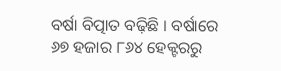ବର୍ଷା ବିତ୍ପାତ ବଢ଼ିଛି । ବର୍ଷାରେ ୬୭ ହଜାର ୮୬୪ ହେକ୍ଟରରୁ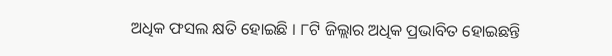ଅଧିକ ଫସଲ କ୍ଷତି ହୋଇଛି । ୮ଟି ଜିଲ୍ଲାର ଅଧିକ ପ୍ରଭାବିତ ହୋଇଛନ୍ତି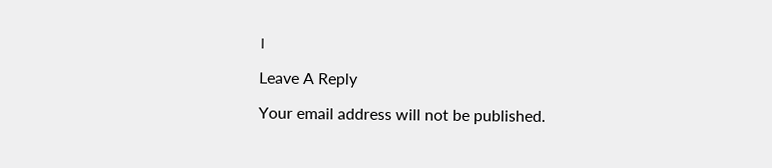।

Leave A Reply

Your email address will not be published.